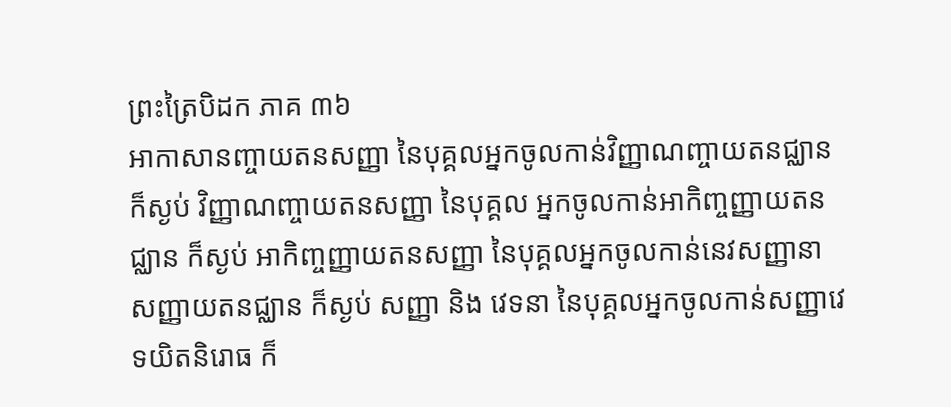ព្រះត្រៃបិដក ភាគ ៣៦
អាកាសានញ្ចាយតនសញ្ញា នៃបុគ្គលអ្នកចូលកាន់វិញ្ញាណញ្ចាយតនជ្ឈាន ក៏ស្ងប់ វិញ្ញាណញ្ចាយតនសញ្ញា នៃបុគ្គល អ្នកចូលកាន់អាកិញ្ចញ្ញាយតនជ្ឈាន ក៏ស្ងប់ អាកិញ្ចញ្ញាយតនសញ្ញា នៃបុគ្គលអ្នកចូលកាន់នេវសញ្ញានាសញ្ញាយតនជ្ឈាន ក៏ស្ងប់ សញ្ញា និង វេទនា នៃបុគ្គលអ្នកចូលកាន់សញ្ញាវេទយិតនិរោធ ក៏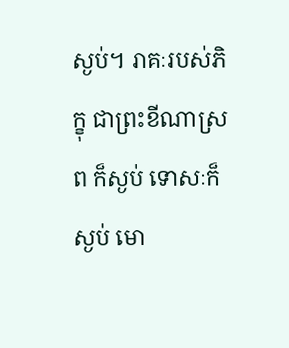ស្ងប់។ រាគៈរបស់ភិក្ខុ ជាព្រះខីណាស្រព ក៏ស្ងប់ ទោសៈក៏ស្ងប់ មោ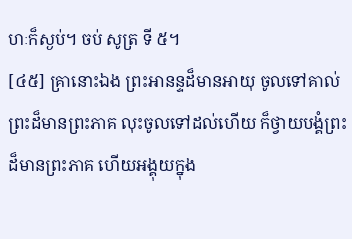ហៈក៏ស្ងប់។ ចប់ សូត្រ ទី ៥។
[៤៥] គ្រានោះឯង ព្រះអានន្ទដ៏មានអាយុ ចូលទៅគាល់ព្រះដ៏មានព្រះភាគ លុះចូលទៅដល់ហើយ ក៏ថ្វាយបង្គំព្រះដ៏មានព្រះភាគ ហើយអង្គុយក្នុង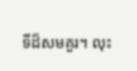ទីដ៏សមគួរ។ លុះ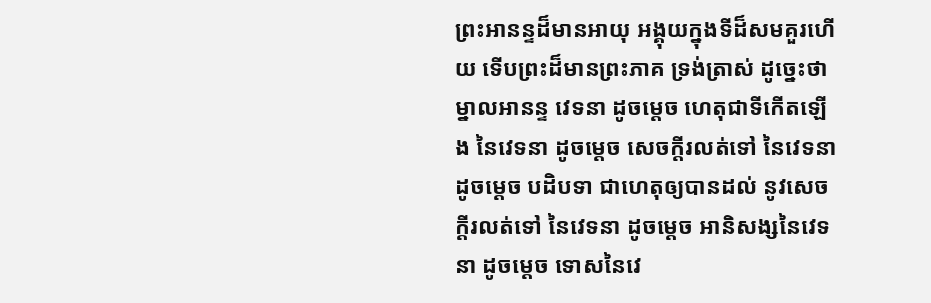ព្រះអានន្ទដ៏មានអាយុ អង្គុយក្នុងទីដ៏សមគួរហើយ ទើបព្រះដ៏មានព្រះភាគ ទ្រង់ត្រាស់ ដូច្នេះថា ម្នាលអានន្ទ វេទនា ដូចម្តេច ហេតុជាទីកើតឡើង នៃវេទនា ដូចម្តេច សេចក្តីរលត់ទៅ នៃវេទនា ដូចម្តេច បដិបទា ជាហេតុឲ្យបានដល់ នូវសេចក្តីរលត់ទៅ នៃវេទនា ដូចម្តេច អានិសង្សនៃវេទនា ដូចម្តេច ទោសនៃវេ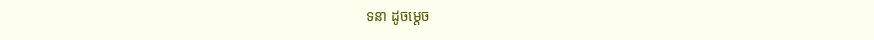ទនា ដូចម្តេច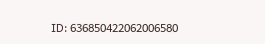ID: 636850422062006580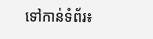ទៅកាន់ទំព័រ៖